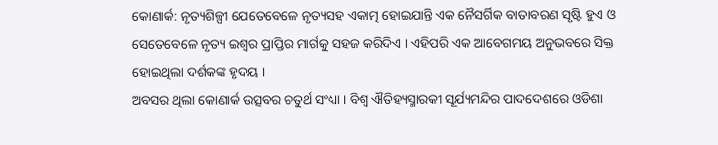କୋଣାର୍କ: ନୃତ୍ୟଶିଳ୍ପୀ ଯେତେବେଳେ ନୃତ୍ୟସହ ଏକାତ୍ମ ହୋଇଯାନ୍ତି ଏକ ନୈସର୍ଗିକ ବାତାବରଣ ସୃଷ୍ଟି ହୁଏ ଓ ସେତେବେଳେ ନୃତ୍ୟ ଇଶ୍ୱର ପ୍ରାପ୍ତିର ମାର୍ଗକୁ ସହଜ କରିଦିଏ । ଏହିପରି ଏକ ଆବେଗମୟ ଅନୁଭବରେ ସିକ୍ତ ହୋଇଥିଲା ଦର୍ଶକଙ୍କ ହୃଦୟ ।
ଅବସର ଥିଲା କୋଣାର୍କ ଉତ୍ସବର ଚତୁର୍ଥ ସଂଧ୍ୟା । ବିଶ୍ୱ ଐତିହ୍ୟସ୍ମାରକୀ ସୂର୍ଯ୍ୟମନ୍ଦିର ପାଦଦେଶରେ ଓଡିଶା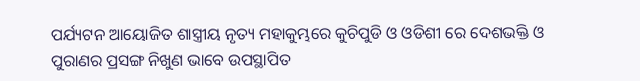ପର୍ଯ୍ୟଟନ ଆୟୋଜିତ ଶାସ୍ତ୍ରୀୟ ନୃତ୍ୟ ମହାକୁମ୍ଭରେ କୁଚିପୁଡି ଓ ଓଡିଶୀ ରେ ଦେଶଭକ୍ତି ଓ ପୁରାଣର ପ୍ରସଙ୍ଗ ନିଖୁଣ ଭାବେ ଉପସ୍ଥାପିତ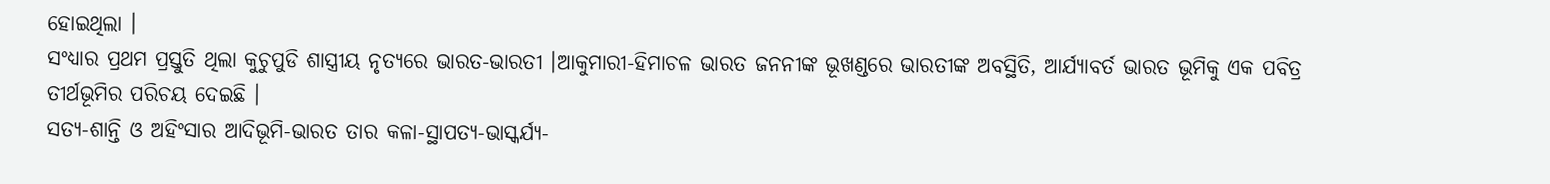ହୋଇଥିଲା ।
ସଂଧ୍ୟାର ପ୍ରଥମ ପ୍ରସ୍ତୁତି ଥିଲା କୁଚୁପୁଡି ଶାସ୍ତ୍ରୀୟ ନୃତ୍ୟରେ ଭାରତ-ଭାରତୀ ।ଆକୁମାରୀ-ହିମାଚଳ ଭାରତ ଜନନୀଙ୍କ ଭୂଖଣ୍ଡରେ ଭାରତୀଙ୍କ ଅବସ୍ଥିତି, ଆର୍ଯ୍ୟାବର୍ତ ଭାରତ ଭୂମିକୁ ଏକ ପବିତ୍ର ତୀର୍ଥଭୂମିର ପରିଚୟ ଦେଇଛି ।
ସତ୍ୟ-ଶାନ୍ତି ଓ ଅହିଂସାର ଆଦିଭୂମି-ଭାରତ ତାର କଳା-ସ୍ଥାପତ୍ୟ-ଭାସ୍କର୍ଯ୍ୟ-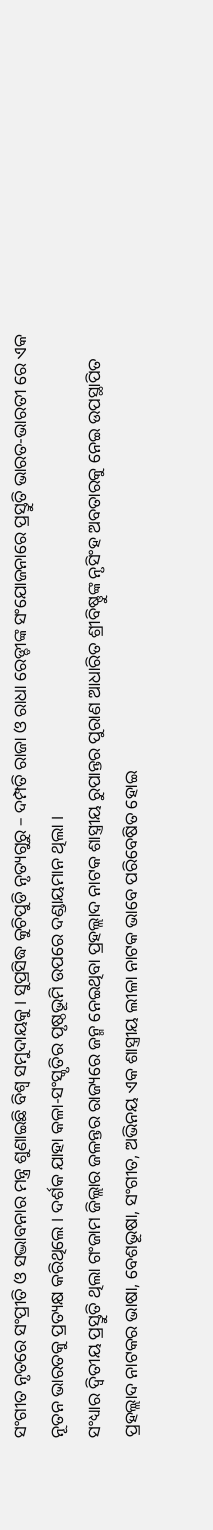ସଂଗୀତ ନୃତରେ ସଂପ୍ରୀତି ଓ ସଦ୍ଭାବନାର ମନ୍ତ୍ର ଶୁଣାଇଛି ବିଶ୍ୱ ସମୁଦାୟକୁ । ସୁପ୍ରସିଦ୍ଧ କୁଚିପୁଡି ନୃତ୍ୟଗୁରୁ – ଦମ୍ପତି ରାଜା ଓ ରାଧା ରେଡ୍ଡୀଙ୍କ ସଂଯୋଜନାରେ ପ୍ରସ୍ତୁତି ଭାରତ-ଭାରତୀ ରେ ଏକ ନୂତନ ଭାରତକୁ ପ୍ରତ୍ୟକ୍ଷ କରିଥିଲେ । ଦର୍ଶକ ଯାହା କଳା-ସଂସ୍କୃତିର ପୃଷ୍ଠଭୂମି ଉପରେ ଦଣ୍ଡାୟମାନ ଥିଲା ।
ସଂଧ୍ୟାର ଦ୍ୱିତୀୟ ପ୍ରସ୍ତୁତି ଥିଲା ଗଂଜାମ ଜିଲ୍ଲାର ଜଳନ୍ତର ରାଜ୍ୟରେ ଜନ୍ମ ନେଇଥିବା ପ୍ରହଲ୍ଲାଦ ନାଟକ ଶାସ୍ତ୍ରୀୟ ରୁପାନ୍ତର ପୁରାଣ ଆଧାରିତ ଶ୍ରୀବିଷ୍ଣୁଙ୍କ ନୃସିଂହ ଅବତାରକୁ ନେଇ ଉପସ୍ଥାପିତ ପ୍ରହଲ୍ଲାଦ ନାଟକର ଭାଷା, ବେଶଭୂଷା, ସଂଗୀତ, ଅଭିନୟ ଏକ ଶାସ୍ତ୍ରୀୟ ଲୀଳା ନାଟକ ଭାବେ ପରିବେଷିତ ହୋଇ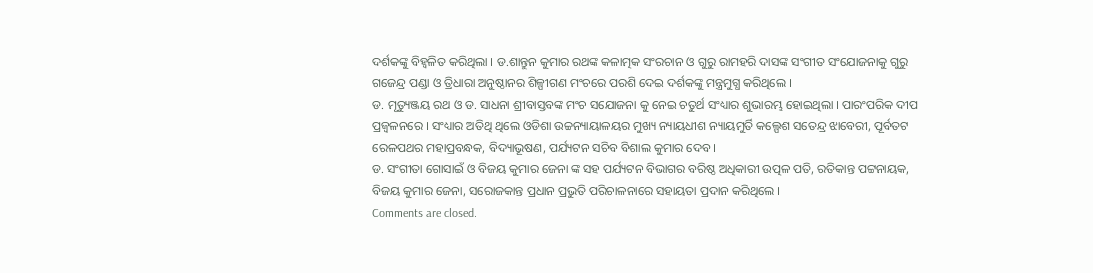ଦର୍ଶକଙ୍କୁ ବିହ୍ୱଳିତ କରିଥିଲା । ଡ.ଶାନ୍ତୁନ କୁମାର ରଥଙ୍କ କଳାତ୍ମକ ସଂରଚାନ ଓ ଗୁରୁ ରାମହରି ଦାସଙ୍କ ସଂଗୀତ ସଂଯୋଜନାକୁ ଗୁରୁ ଗଜେନ୍ଦ୍ର ପଣ୍ଡା ଓ ତ୍ରିଧାରା ଅନୁଷ୍ଠାନର ଶିଳ୍ପୀଗଣ ମଂଚରେ ପରଶି ଦେଇ ଦର୍ଶକଙ୍କୁ ମନ୍ତ୍ରମୁଗ୍ଧ କରିଥିଲେ ।
ଡ. ମୃତ୍ୟୁଞ୍ଜୟ ରଥ ଓ ଡ. ସାଧନା ଶ୍ରୀବାସ୍ତବଙ୍କ ମଂଚ ସଯୋଜନା କୁ ନେଇ ଚତୁର୍ଥ ସଂଧ୍ୟାର ଶୁଭାରମ୍ଭ ହୋଇଥିଲା । ପାରଂପରିକ ଦୀପ ପ୍ରଜ୍ୱଳନରେ । ସଂଧ୍ୟାର ଅତିଥି ଥିଲେ ଓଡିଶା ଉଚ୍ଚନ୍ୟାୟାଳୟର ମୁଖ୍ୟ ନ୍ୟାୟଧୀଶ ନ୍ୟାୟମୁର୍ତି କଲ୍ପେଶ ସତେନ୍ଦ୍ର ଝାବେରୀ, ପୂର୍ବତଟ ରେଳପଥର ମହାପ୍ରବନ୍ଧକ, ବିଦ୍ୟାଭୂଷଣ, ପର୍ଯ୍ୟଟନ ସଚିବ ବିଶାଲ କୁମାର ଦେବ ।
ଡ. ସଂଗୀତା ଗୋସାଇଁ ଓ ବିଜୟ କୁମାର ଜେନା ଙ୍କ ସହ ପର୍ଯ୍ୟଟନ ବିଭାଗର ବରିଷ୍ଠ ଅଧିକାରୀ ଉତ୍ପଳ ପତି, ରତିକାନ୍ତ ପଟ୍ଟନାୟକ, ବିଜୟ କୁମାର ଜେନା, ସରୋଜକାନ୍ତ ପ୍ରଧାନ ପ୍ରଭୁତି ପରିଚାଳନାରେ ସହାୟତା ପ୍ରଦାନ କରିଥିଲେ ।
Comments are closed.